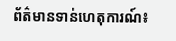ព័ត៌មានទាន់ហេតុការណ៍៖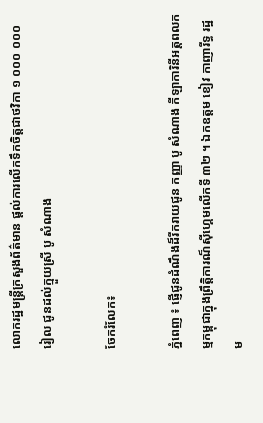លោករដ្ឋមន្ត្រីក្រសួងព័ត៌មាន ផ្តល់ការលើកទឹកចិត្តជាថវិកា ១ ០០០ ០០០ រៀល ជូនដល់ក្មួយស្រី បូ សំណាង

ចែករំលែក៖

ភ្នំពេញ ៖ ផ្ញើជូនដំណឹងដ៏រីករាយជូន កញ្ញា បូ សំណាង កីឡាការិនីអត្តពលកម្មកម្ពុជាក្នុងព្រឹត្តិការណ៏ស៊ីហ្គេមលើកទី ៣២ ។ ឯកឧត្តម ខៀវ កាញារីទ្ធ រដ្ឋម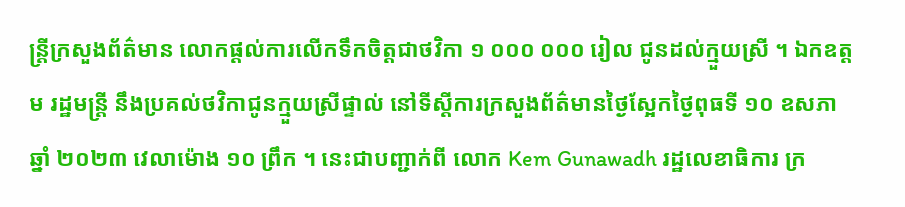ន្រ្តីក្រសួងព័ត៌មាន លោកផ្តល់ការលើកទឹកចិត្តជាថវិកា ១ ០០០ ០០០ រៀល ជូនដល់ក្មួយស្រី ។ ឯកឧត្តម រដ្ឋមន្រ្តី នឹងប្រគល់ថវិកាជូនក្មួយស្រីផ្ទាល់ នៅទីស្តីការក្រសួងព័ត៌មានថ្ងៃស្អែកថ្ងៃពុធទី ១០ ឧសភា ឆ្នាំ ២០២៣ វេលាម៉ោង ១០ ព្រឹក ។ នេះជាបញ្ជាក់ពី លោក Kem Gunawadh រដ្ឋលេខាធិការ ក្រ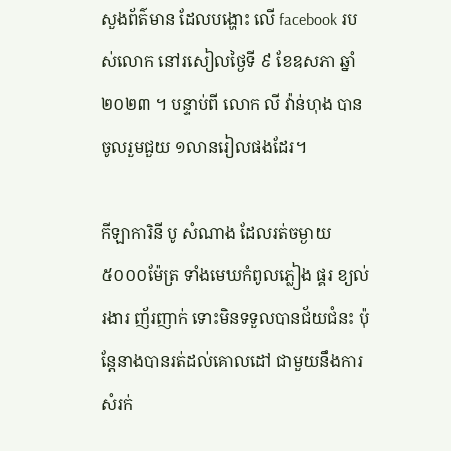សួងព័ត៌មាន ដែលបង្ហោះ លើ facebook របស់លោក នៅរសៀលថ្ងៃទី ៩ ខែឧសភា ឆ្នាំ២០២៣ ។ បន្ទាប់ពី លោក លី វ៉ាន់ហុង បានចូលរួមជួយ ១លានរៀលផងដែរ។

កីឡាការិនី បូ សំណាង ដែលរត់ចម្ងាយ ៥០០០ម៉ែត្រ ទាំងមេឃកំពូលភ្លៀង ផ្គរ ខ្យល់ រងារ ញ័រញាក់ ទោះមិនទទួលបានជ័យជំនះ ប៉ុន្តែនាងបានរត់ដល់គោលដៅ ជាមួយនឹងការសំរក់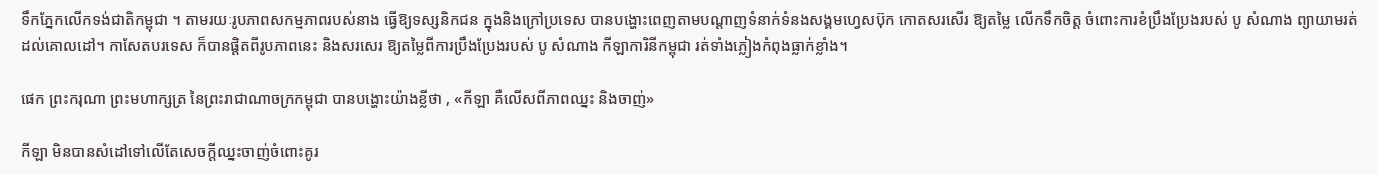ទឹកភ្នែកលើកទង់ជាតិកម្ពុជា ។ តាមរយៈរូបភាពសកម្មភាពរបស់នាង ធ្វើឱ្យទស្សនិកជន ក្នុងនិងក្រៅប្រទេស បានបង្ហោះពេញតាមបណ្ដាញទំនាក់ទំនងសង្គមហ្វេសប៊ុក កោតសរសើរ ឱ្យតម្លៃ លើកទឹកចិត្ត ចំពោះការខំប្រឹងប្រែងរបស់ បូ សំណាង ព្យាយាមរត់ ដល់គោលដៅ។ កាសែតបរទេស ក៏បានផ្ដិតពីរូបភាពនេះ និងសរសេរ ឱ្យតម្លៃពីការប្រឹងប្រែងរបស់ បូ សំណាង កីឡាការិនីកម្ពុជា រត់ទាំងភ្លៀងកំពុងធ្លាក់ខ្លាំង។

ផេក ព្រះករុណា ព្រះមហាក្សត្រ នៃព្រះរាជាណាចក្រកម្ពុជា បានបង្ហោះយ៉ាងខ្លីថា , «កីឡា គឺលើសពីភាពឈ្នះ និងចាញ់»

កីឡា មិនបានសំដៅទៅលើតែសេចក្តីឈ្នះចាញ់ចំពោះគូរ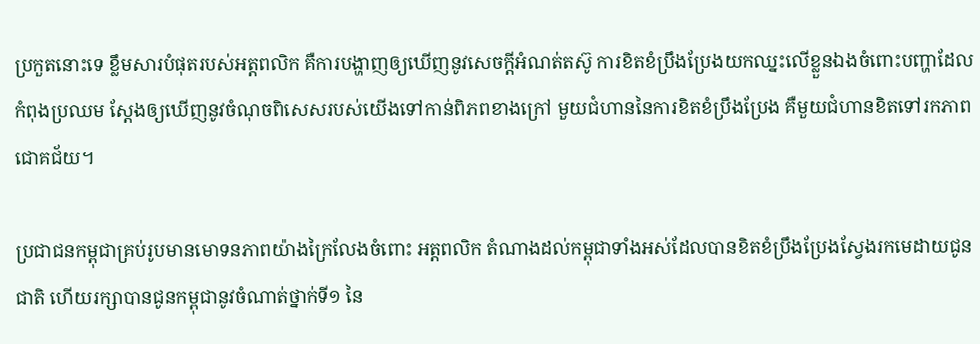ប្រកួតនោះទេ ខ្លឹមសារបំផុតរបស់អត្តពលិក គឺការបង្ហាញឲ្យឃើញនូវសេចក្តីអំណត់តស៊ូ ការខិតខំប្រឹងប្រែងយកឈ្នះលើខ្លួនឯងចំពោះបញ្ហាដែលកំពុងប្រឈម ស្តែងឲ្យឃើញនូវចំណុចពិសេសរបស់យើងទៅកាន់ពិភពខាងក្រៅ មួយជំហាននៃការខិតខំប្រឹងប្រែង គឺមួយជំហានខិតទៅរកភាពជោគជ័យ។

ប្រជាជនកម្ពុជាគ្រប់រូបមានមោទនភាពយ៉ាងក្រៃលែងចំពោះ អត្តពលិក តំណាងដល់កម្ពុជាទាំងអស់ដែលបានខិតខំប្រឹងប្រែងស្វែងរកមេដាយជូនជាតិ ហើយរក្សាបានជូនកម្ពុជានូវចំណាត់ថ្នាក់ទី១ នៃ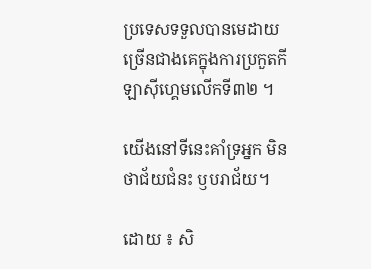ប្រទេសទទួលបានមេដាយច្រើនជាងគេក្នុងការប្រកួតកីឡាសុីហ្គេមលើកទី៣២ ។

យើងនៅទីនេះគាំទ្រអ្នក មិនថាជ័យជំនះ ឫបរាជ័យ។

ដោយ ៖ សិ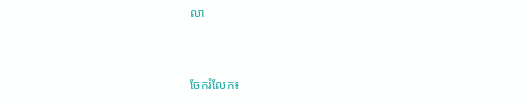លា


ចែករំលែក៖